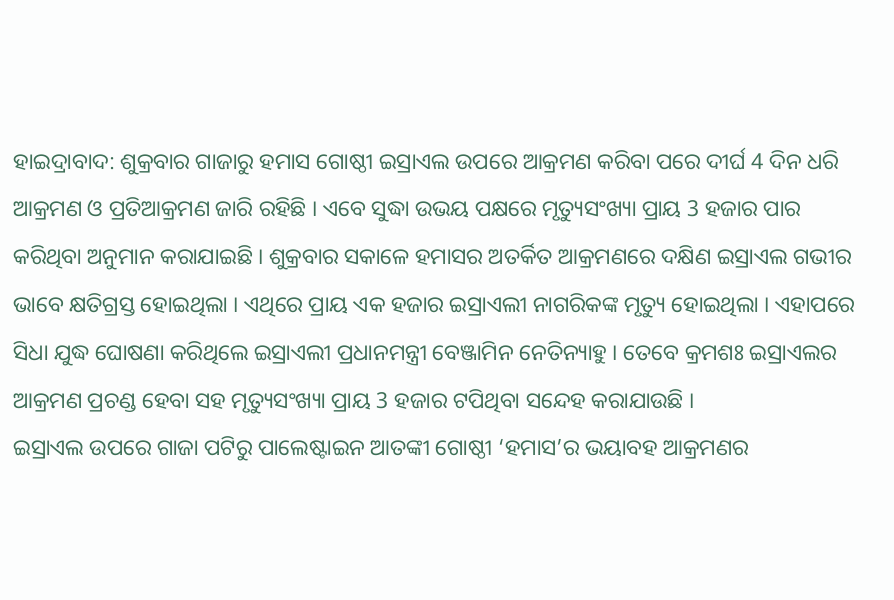ହାଇଦ୍ରାବାଦ: ଶୁକ୍ରବାର ଗାଜାରୁ ହମାସ ଗୋଷ୍ଠୀ ଇସ୍ରାଏଲ ଉପରେ ଆକ୍ରମଣ କରିବା ପରେ ଦୀର୍ଘ 4 ଦିନ ଧରି ଆକ୍ରମଣ ଓ ପ୍ରତିଆକ୍ରମଣ ଜାରି ରହିଛି । ଏବେ ସୁଦ୍ଧା ଉଭୟ ପକ୍ଷରେ ମୃତ୍ୟୁସଂଖ୍ୟା ପ୍ରାୟ 3 ହଜାର ପାର କରିଥିବା ଅନୁମାନ କରାଯାଇଛି । ଶୁକ୍ରବାର ସକାଳେ ହମାସର ଅତର୍କିତ ଆକ୍ରମଣରେ ଦକ୍ଷିଣ ଇସ୍ରାଏଲ ଗଭୀର ଭାବେ କ୍ଷତିଗ୍ରସ୍ତ ହୋଇଥିଲା । ଏଥିରେ ପ୍ରାୟ ଏକ ହଜାର ଇସ୍ରାଏଲୀ ନାଗରିକଙ୍କ ମୃତ୍ୟୁ ହୋଇଥିଲା । ଏହାପରେ ସିଧା ଯୁଦ୍ଧ ଘୋଷଣା କରିଥିଲେ ଇସ୍ରାଏଲୀ ପ୍ରଧାନମନ୍ତ୍ରୀ ବେଞ୍ଜାମିନ ନେତିନ୍ୟାହୁ । ତେବେ କ୍ରମଶଃ ଇସ୍ରାଏଲର ଆକ୍ରମଣ ପ୍ରଚଣ୍ଡ ହେବା ସହ ମୃତ୍ୟୁସଂଖ୍ୟା ପ୍ରାୟ 3 ହଜାର ଟପିଥିବା ସନ୍ଦେହ କରାଯାଉଛି ।
ଇସ୍ରାଏଲ ଉପରେ ଗାଜା ପଟିରୁ ପାଲେଷ୍ଟାଇନ ଆତଙ୍କୀ ଗୋଷ୍ଠୀ ‘ହମାସ’ର ଭୟାବହ ଆକ୍ରମଣର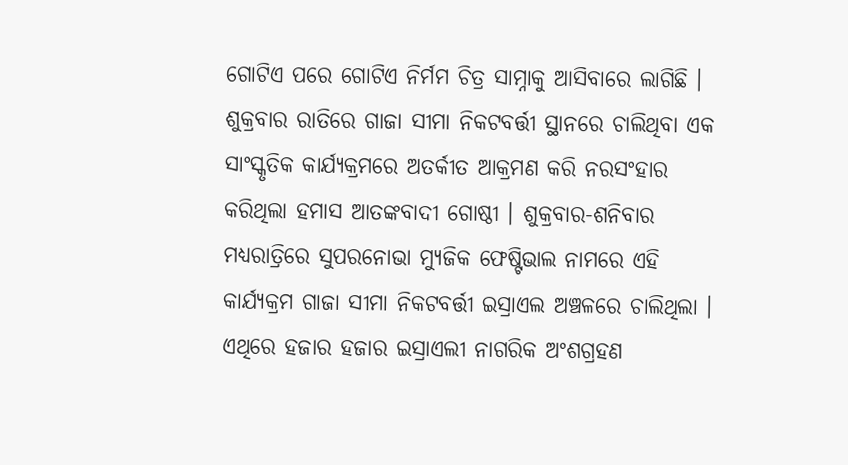ଗୋଟିଏ ପରେ ଗୋଟିଏ ନିର୍ମମ ଚିତ୍ର ସାମ୍ନାକୁ ଆସିବାରେ ଲାଗିଛି । ଶୁକ୍ରବାର ରାତିରେ ଗାଜା ସୀମା ନିକଟବର୍ତ୍ତୀ ସ୍ଥାନରେ ଚାଲିଥିବା ଏକ ସାଂସ୍କୃତିକ କାର୍ଯ୍ୟକ୍ରମରେ ଅତର୍କୀତ ଆକ୍ରମଣ କରି ନରସଂହାର କରିଥିଲା ହମାସ ଆତଙ୍କବାଦୀ ଗୋଷ୍ଠୀ । ଶୁକ୍ରବାର-ଶନିବାର ମଧ୍ୟରାତ୍ରିରେ ସୁପରନୋଭା ମ୍ୟୁଜିକ ଫେଷ୍ଟିଭାଲ ନାମରେ ଏହି କାର୍ଯ୍ୟକ୍ରମ ଗାଜା ସୀମା ନିକଟବର୍ତ୍ତୀ ଇସ୍ରାଏଲ ଅଞ୍ଚଳରେ ଚାଲିଥିଲା । ଏଥିରେ ହଜାର ହଜାର ଇସ୍ରାଏଲୀ ନାଗରିକ ଅଂଶଗ୍ରହଣ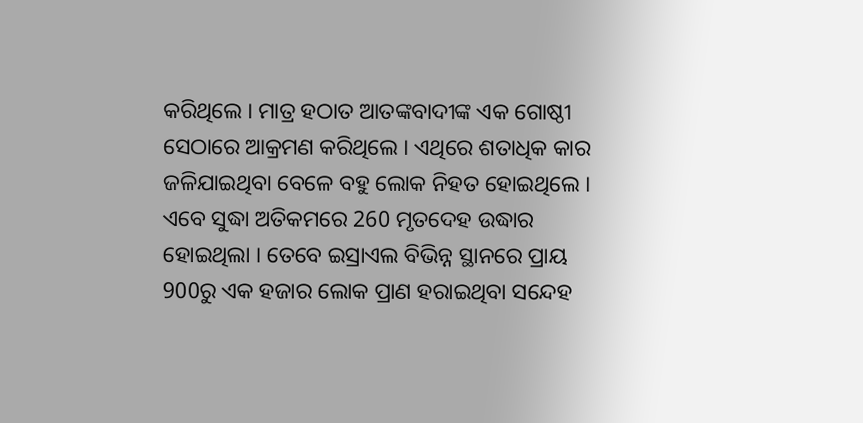କରିଥିଲେ । ମାତ୍ର ହଠାତ ଆତଙ୍କବାଦୀଙ୍କ ଏକ ଗୋଷ୍ଠୀ ସେଠାରେ ଆକ୍ରମଣ କରିଥିଲେ । ଏଥିରେ ଶତାଧିକ କାର ଜଳିଯାଇଥିବା ବେଳେ ବହୁ ଲୋକ ନିହତ ହୋଇଥିଲେ । ଏବେ ସୁଦ୍ଧା ଅତିକମରେ 260 ମୃତଦେହ ଉଦ୍ଧାର ହୋଇଥିଲା । ତେବେ ଇସ୍ରାଏଲ ବିଭିନ୍ନ ସ୍ଥାନରେ ପ୍ରାୟ 900ରୁ ଏକ ହଜାର ଲୋକ ପ୍ରାଣ ହରାଇଥିବା ସନ୍ଦେହ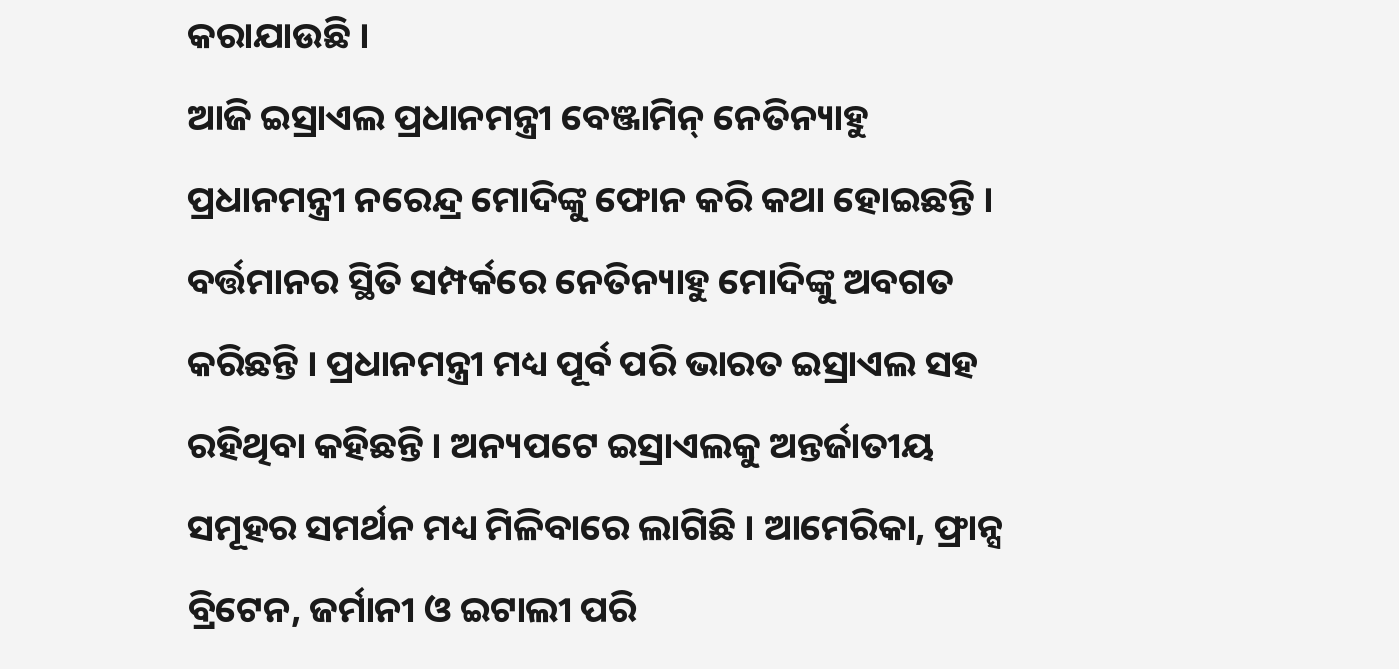କରାଯାଉଛି ।
ଆଜି ଇସ୍ରାଏଲ ପ୍ରଧାନମନ୍ତ୍ରୀ ବେଞ୍ଜାମିନ୍ ନେତିନ୍ୟାହୁ ପ୍ରଧାନମନ୍ତ୍ରୀ ନରେନ୍ଦ୍ର ମୋଦିଙ୍କୁ ଫୋନ କରି କଥା ହୋଇଛନ୍ତି । ବର୍ତ୍ତମାନର ସ୍ଥିତି ସମ୍ପର୍କରେ ନେତିନ୍ୟାହୁ ମୋଦିଙ୍କୁ ଅବଗତ କରିଛନ୍ତି । ପ୍ରଧାନମନ୍ତ୍ରୀ ମଧ୍ୟ ପୂର୍ବ ପରି ଭାରତ ଇସ୍ରାଏଲ ସହ ରହିଥିବା କହିଛନ୍ତି । ଅନ୍ୟପଟେ ଇସ୍ରାଏଲକୁ ଅନ୍ତର୍ଜାତୀୟ ସମୂହର ସମର୍ଥନ ମଧ୍ୟ ମିଳିବାରେ ଲାଗିଛି । ଆମେରିକା, ଫ୍ରାନ୍ସ ବ୍ରିଟେନ, ଜର୍ମାନୀ ଓ ଇଟାଲୀ ପରି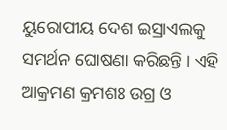ୟୁରୋପୀୟ ଦେଶ ଇସ୍ରାଏଲକୁ ସମର୍ଥନ ଘୋଷଣା କରିଛନ୍ତି । ଏହି ଆକ୍ରମଣ କ୍ରମଶଃ ଉଗ୍ର ଓ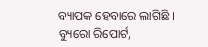ବ୍ୟାପକ ହେବାରେ ଲାଗିଛି ।
ବ୍ୟୁରୋ ରିପୋର୍ଟ,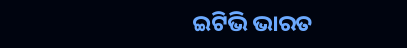ଇଟିଭି ଭାରତ